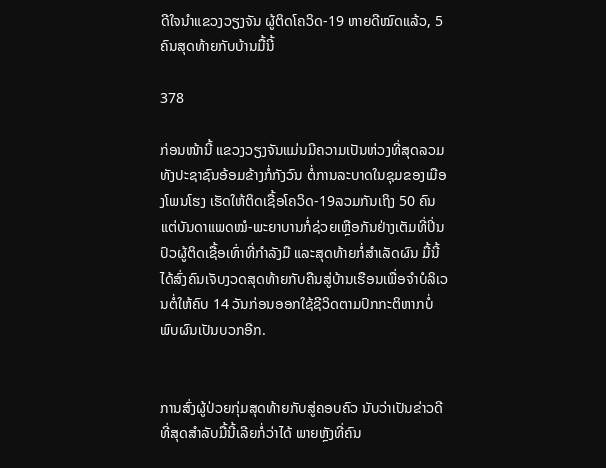ດີໃຈນຳແຂວງວຽງຈັນ ຜູ້ຕິດໂຄວິດ-19 ຫາຍດີໝົດແລ້ວ, 5 ຄົນສຸດທ້າຍກັບບ້ານມື້ນີ້

378

ກ່ອນໜ້ານີ້ ແຂວງວຽງຈັນແມ່ນມີຄວາມເປັນຫ່ວງທີ່ສຸດລວມທັງປະຊາຊົນອ້ອມຂ້າງກໍ່ກັງວົນ ຕໍ່ການລະບາດໃນຊຸມຂອງເມືອງໂພນໂຮງ ເຮັດໃຫ້ຕິດເຊື້ອໂຄວິດ-19ລວມກັນເຖິງ 50 ຄົນ ແຕ່ບັນດາແພດໝໍ-ພະຍາບານກໍ່ຊ່ວຍເຫຼືອກັນຢ່າງເຕັມທີ່ປິ່ນປົວຜູ້ຕິດເຊື້ອເທົ່າທີ່ກຳລັງມື ແລະສຸດທ້າຍກໍ່ສຳເລັດຜົນ ມື້ນີ້ໄດ້ສົ່ງຄົນເຈັບງວດສຸດທ້າຍກັບຄືນສູ່ບ້ານເຮືອນເພື່ອຈຳບໍລິເວນຕໍ່ໃຫ້ຄົບ 14 ວັນກ່ອນອອກໃຊ້ຊີວິດຕາມປົກກະຕິຫາກບໍ່ພົບຜົນເປັນບວກອີກ.


ການສົ່ງຜູ້ປ່ວຍກຸ່ມສຸດທ້າຍກັບສູ່ຄອບຄົວ ນັບວ່າເປັນຂ່າວດີທີ່ສຸດສຳລັບມື້ນີ້ເລີຍກໍ່ວ່າໄດ້ ພາຍຫຼັງທີ່ຄົນ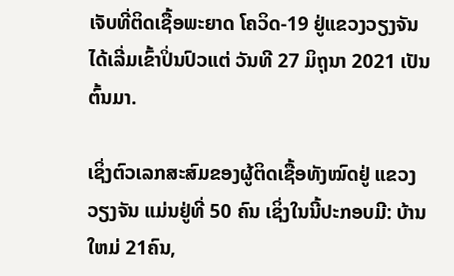ເຈັບທີ່ຕິດເຊື້ອພະຍາດ ໂຄວິດ-19 ຢູ່ແຂວງວຽງຈັນໄດ້ເລີ່ມເຂົ້າປິ່ນປົວແຕ່ ວັນທີ 27 ມິຖຸນາ 2021 ເປັນຕົ້ນມາ.

ເຊິ່ງຕົວເລກສະສົມຂອງຜູ້ຕິດເຊື້ອທັງໝົດຢູ່ ແຂວງ ວຽງຈັນ ແມ່ນຢູ່ທີ່ 50 ຄົນ ເຊິ່ງໃນນີ້ປະກອບມີ: ບ້ານ ໃຫມ່ 21ຄົນ,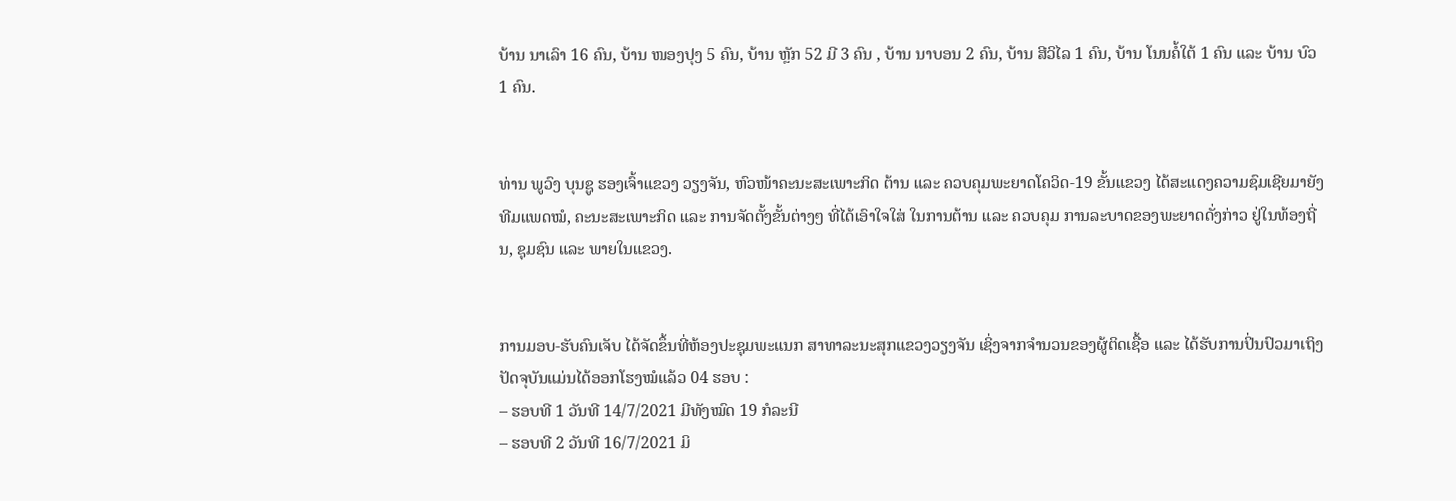ບ້ານ ນາເລົາ 16 ຄົນ, ບ້ານ ໜອງປຸງ 5 ຄົນ, ບ້ານ ຫຼັກ 52 ມີ 3 ຄົນ , ບ້ານ ນາບອນ 2 ຄົນ, ບ້ານ ສີວິໄລ 1 ຄົນ, ບ້ານ ໂນນຄໍ້ໃຕ້ 1 ຄົນ ແລະ ບ້ານ ບົວ 1 ຄົນ.


ທ່ານ ພູວົງ ບຸນຊູ ຮອງເຈົ້າແຂວງ ວຽງຈັນ, ຫົວໜ້າຄະນະສະເພາະກິດ ຕ້ານ ແລະ ຄວບຄຸມພະຍາດໂຄວິດ-19 ຂັ້ນແຂວງ ໄດ້ສະແດງຄວາມຊົມເຊີຍມາຍັງທີມແພດໝໍ, ຄະນະສະເພາະກິດ ແລະ ການຈັດຕັ້ງຂັ້ນຕ່າງໆ ທີ່ໄດ້ເອົາໃຈໃສ່ ໃນການຕ້ານ ແລະ ຄວບຄຸມ ການລະບາດຂອງພະຍາດດັ່ງກ່າວ ຢູ່ໃນທ້ອງຖີ່ນ, ຊຸມຊົນ ແລະ ພາຍໃນແຂວງ.


ການມອບ-ຮັບຄົນເຈັບ ໄດ້ຈັດຂຶ້ນທີ່ຫ້ອງປະຊຸມພະແນກ ສາທາລະນະສຸກແຂວງວຽງຈັນ ເຊິ່ງຈາກຈຳນວນຂອງຜູ້ຕິດເຊື້ອ ແລະ ໄດ້ຮັບການປິ່ນປົວມາເຖິງປັດຈຸບັນແມ່ນໄດ້ອອກໂຮງໝໍແລ້ວ 04 ຮອບ :
– ຮອບທີ 1 ວັນທີ 14/7/2021 ມີທັງໝົດ 19 ກໍລະນີ
– ຮອບທີ 2 ວັນທີ 16/7/2021 ມິ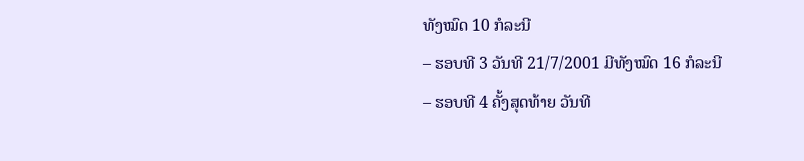ທັງໝົດ 10 ກໍລະນີ
– ຮອບທີ 3 ວັນທີ 21/7/2001 ມີທັງໝົດ 16 ກໍລະນີ
– ຮອບທີ 4 ຄັ້ງສຸດທ້າຍ ວັນທີ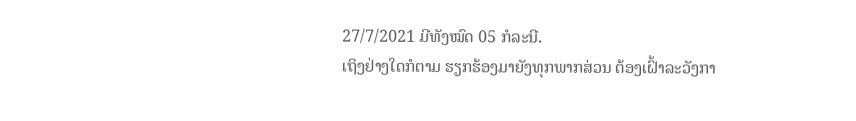27/7/2021 ມີທັງໝົດ 05 ກໍລະນີ.
ເຖິງຢ່າງໃດກໍຕາມ ຮຽກຮ້ອງມາຍັງທຸກພາກສ່ວນ ຕ້ອງເຝົ້າລະວັງກາ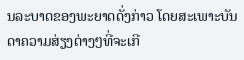ນລະບາດຂອງພະຍາດດັ່ງກ່າວ ໂດຍສະເພາະບັນດາຄວາມສ່ຽງຕ່າງໆທີ່ຈະເກີ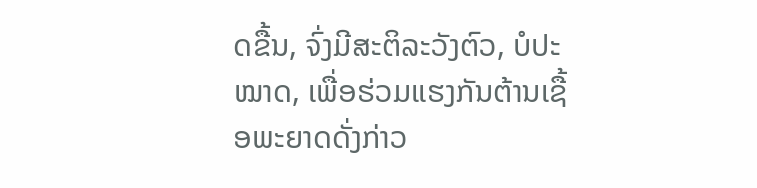ດຂື້ນ, ຈົ່ງມີສະຕິລະວັງຕົວ, ບໍປະໝາດ, ເພື່ອຮ່ວມແຮງກັນຕ້ານເຊື້ອພະຍາດດັ່ງກ່າວ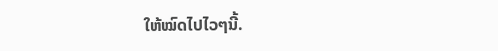ໃຫ້ໝົດໄປໄວໆນີ້.